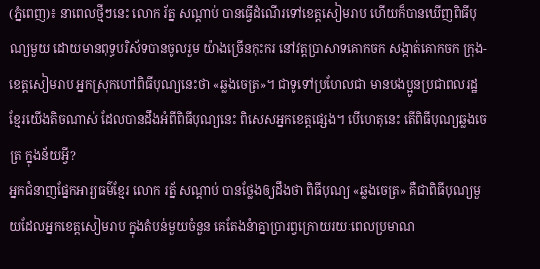(ភ្នំពេញ)៖ នាពេលថ្មីៗនេះ លោក រ័ត្ន សណ្តាប់ បានធ្វើដំណើរទៅខេត្ដសៀមរាប ហើយក៏បានឃើញពិធីបុណ្យមួយ ដោយមានពុទ្ធបរិស័ទបានចូលរួម យ៉ាងច្រើនកុះករ នៅវត្ដប្រាសាទគោកចក សង្កាត់គោកចក ក្រុង-ខេត្ដសៀមរាប អ្នកស្រុកហៅពិធីបុណ្យនេះថា «ឆ្លងចេត្រ»។ ជាទូទៅប្រហែលជា មានបងប្អូនប្រជាពលរដ្ឋខ្មែរយើងតិចណាស់ ដែលបានដឹងអំពីពិធីបុណ្យនេះ ពិសេសអ្នកខេត្ដផ្សេង។ បើហេតុនេះ តើពិធីបុណ្យឆ្លងចេត្រ ក្នុងន័យអ្វី?
អ្នកជំនាញផ្នែកអារ្យធម៌ខ្មែរ លោក រត្ន័ សណ្ដាប់ បានថ្លែងឲ្យដឹងថា ពិធីបុណ្យ «ឆ្លងចេត្រ» គឺជាពិធីបុណ្យមួយដែលអ្នកខេត្ដសៀមរាប ក្នុងតំបន់មួយចំនួន គេតែងនំាគ្នាប្រារព្វក្រោយរយៈពេលប្រមាណ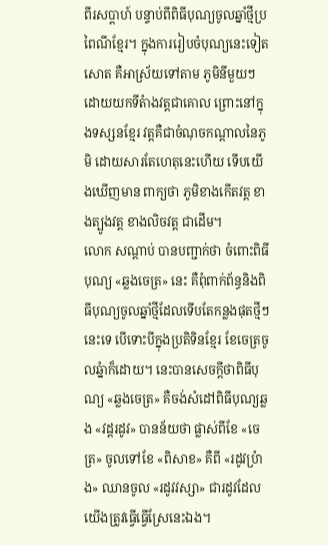ពីរសប្ដាហ៍ បន្ទាប់ពីពិធីបុណ្យចូលឆ្នាំថ្មីប្រពៃណីខ្មែរ។ ក្នុងការរៀបចំបុណ្យនេះទៀតសោត គឺអាស្រ័យទៅតាម ភូមិនីមួយៗ ដោយយកទីតំាងវត្ដជាគោល ព្រោះនៅក្នុងទស្សនខ្មែរ វត្ដគឺជាចំណុចកណ្ដាលនៃភូមិ ដោយសារតែហេតុនេះហើយ ទើបយើងឃើញមាន ពាក្យថា ភូមិខាងកើតវត្ដ ខាងត្បូងវត្ដ ខាងលិចវត្ដ ជាដើម។
លោក សណ្តាប់ បានបញ្ជាក់ថា ចំពោះពិធីបុណ្យ «ឆ្លងចេត្រ» នេះ គឺពុំពាក់ព័ន្ធនិងពិធីបុណ្យចូលឆ្នាំថ្មីដែលទើបតែកន្លងផុតថ្មីៗនេះទេ បើទោះបីក្នុងប្រតិទិនខ្មែរ ខែចេត្រចូលឆ្នំាក៏ដោយ។ នេះបានសេចក្ដីថាពិធីបុណ្យ «ឆ្លងចេត្រ» គឺចង់សំដៅពិធីបុណ្យឆ្លង «វដ្ដរដូវ» បានន័យថា ផ្លាស់ពីខែ «ចេត្រ» ចូលទៅខែ «ពិសាខ» គឺពី «រដូវប្រំាង» ឈានចូល «រដូវវស្សា» ជារដូវដែលយើងត្រូវធ្វើធ្វើស្រែនេះឯង។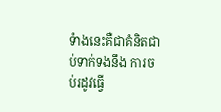ទំាងនេះគឺជាគំនិតជាប់ទាក់ទងនឹង ការចប់រដូវធ្វើ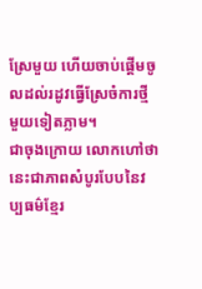ស្រែមួយ ហើយចាប់ផ្ដើមចូលដល់រដូវធ្វើស្រែចំការថ្មីមួយទៀតភ្លាម។
ជាចុងក្រោយ លោកហៅថានេះជាភាពសំបូរបែបនៃវប្បធម៌ខ្មែរ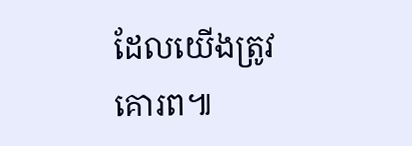ដែលយើងត្រូវគោរព៕